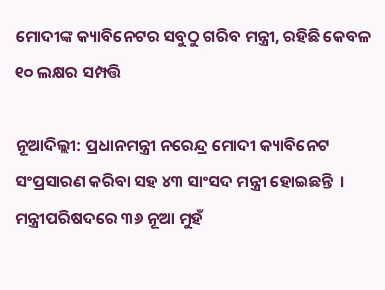ମୋଦୀଙ୍କ କ୍ୟାବିନେଟର ସବୁଠୁ ଗରିବ ମନ୍ତ୍ରୀ, ରହିଛି କେବଳ ୧୦ ଲକ୍ଷର ସମ୍ପତ୍ତି

ନୂଆଦିଲ୍ଲୀ: ପ୍ରଧାନମନ୍ତ୍ରୀ ନରେନ୍ଦ୍ର ମୋଦୀ କ୍ୟାବିନେଟ ସଂପ୍ରସାରଣ କରିବା ସହ ୪୩ ସାଂସଦ ମନ୍ତ୍ରୀ ହୋଇଛନ୍ତି  । ମନ୍ତ୍ରୀପରିଷଦରେ ୩୬ ନୂଆ ମୁହଁ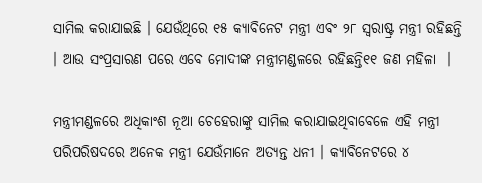ସାମିଲ କରାଯାଇଛି । ଯେଉଁଥିରେ ୧୫ କ୍ୟାବିନେଟ ମନ୍ତ୍ରୀ ଏବଂ ୨୮ ସ୍ୱରାଷ୍ଟ୍ର ମନ୍ତ୍ରୀ ରହିଛନ୍ତି । ଆଉ ସଂପ୍ରସାରଣ ପରେ ଏବେ ମୋଦୀଙ୍କ ମନ୍ତ୍ରୀମଣ୍ଡଳରେ ରହିଛନ୍ତି୧୧ ଜଣ ମହିଳା  ।

ମନ୍ତ୍ରୀମଣ୍ଡଳରେ ଅଧିକାଂଶ ନୂଆ ଚେହେରାଙ୍କୁ ସାମିଲ କରାଯାଇଥିବାବେଳେ ଏହି ମନ୍ତ୍ରୀ ପରିପରିଷଦରେ ଅନେକ ମନ୍ତ୍ରୀ ଯେଉଁମାନେ ଅତ୍ୟନ୍ତ ଧନୀ । କ୍ୟାବିନେଟରେ ୪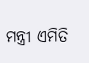ମନ୍ତ୍ରୀ ଏମିତି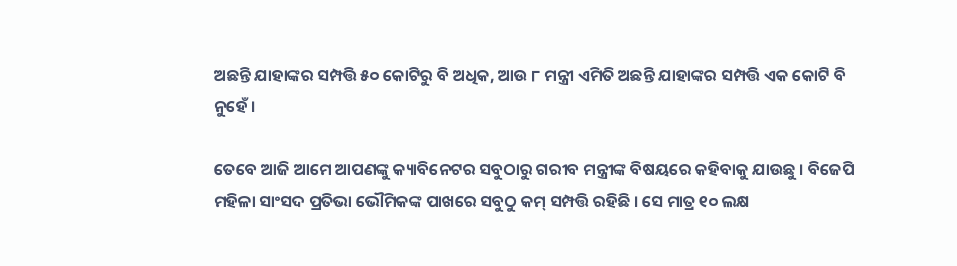ଅଛନ୍ତି ଯାହାଙ୍କର ସମ୍ପତ୍ତି ୫୦ କୋଟିରୁ ବି ଅଧିକ, ଆଉ ୮ ମନ୍ତ୍ରୀ ଏମିତି ଅଛନ୍ତି ଯାହାଙ୍କର ସମ୍ପତ୍ତି ଏକ କୋଟି ବି ନୁହେଁ ।

ତେବେ ଆଜି ଆମେ ଆପଣଙ୍କୁ କ୍ୟାବିନେଟର ସବୁଠାରୁ ଗରୀବ ମନ୍ତ୍ରୀଙ୍କ ବିଷୟରେ କହିବାକୁ ଯାଉଛୁ । ବିଜେପି ମହିଳା ସାଂସଦ ପ୍ରତିଭା ଭୌମିକଙ୍କ ପାଖରେ ସବୁଠୁ କମ୍ ସମ୍ପତ୍ତି ରହିଛି । ସେ ମାତ୍ର ୧୦ ଲକ୍ଷ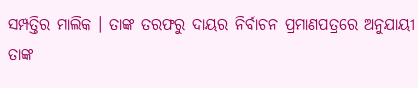ସମ୍ପତ୍ତିର ମାଲିକ । ତାଙ୍କ ତରଫରୁ ଦାୟର ନିର୍ବାଚନ ପ୍ରମାଣପତ୍ରରେ ଅନୁଯାୟୀ ତାଙ୍କ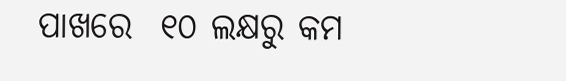ପାଖରେ  ୧୦ ଲକ୍ଷରୁ କମ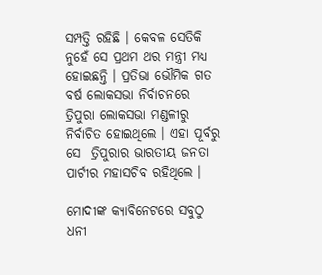ସମ୍ପତ୍ତି ରହିଛି । କେବଳ ସେତିକି ନୁହେଁ ସେ ପ୍ରଥମ ଥର ମନ୍ତ୍ରୀ ମଧ୍ୟ ହୋଇଛନ୍ତି । ପ୍ରତିଭା ଭୌମିକ ଗତ ବର୍ଷ ଲୋକସଭା ନିର୍ବାଚନରେ ତ୍ରିପୁରା ଲୋକସଭା ମଣ୍ଡଳୀରୁ ନିର୍ବାଚିତ ହୋଇଥିଲେ । ଏହା ପୂର୍ବରୁ ସେ  ତ୍ରିପୁରାର ଭାରତୀୟ ଜନତା ପାର୍ଟୀର ମହାସଚିବ ରହିଥିଲେ ।

ମୋଦୀଙ୍କ କ୍ୟାବିନେଟରେ ସବୁଠୁ ଧନୀ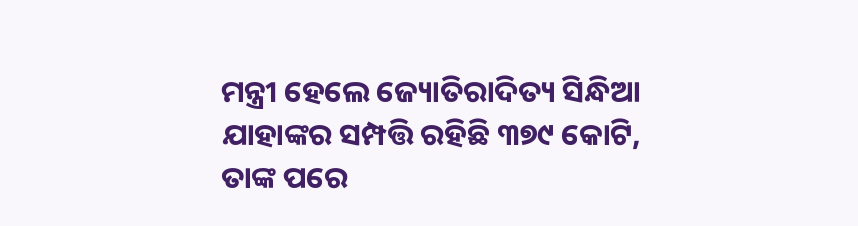ମନ୍ତ୍ରୀ ହେଲେ ଜ୍ୟୋତିରାଦିତ୍ୟ ସିନ୍ଧିଆ ଯାହାଙ୍କର ସମ୍ପତ୍ତି ରହିଛି ୩୭୯ କୋଟି, ତାଙ୍କ ପରେ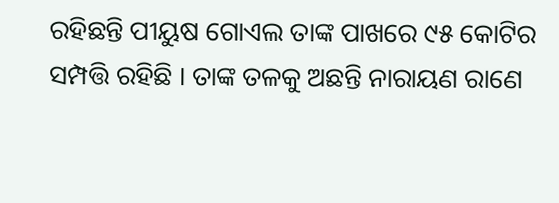ରହିଛନ୍ତି ପୀୟୁଷ ଗୋଏଲ ତାଙ୍କ ପାଖରେ ୯୫ କୋଟିର ସମ୍ପତ୍ତି ରହିଛି । ତାଙ୍କ ତଳକୁ ଅଛନ୍ତି ନାରାୟଣ ରାଣେ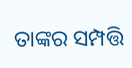ତାଙ୍କର ସମ୍ପତ୍ତି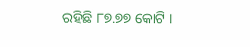ରହିଛି ୮୭.୭୭ କୋଟି ।